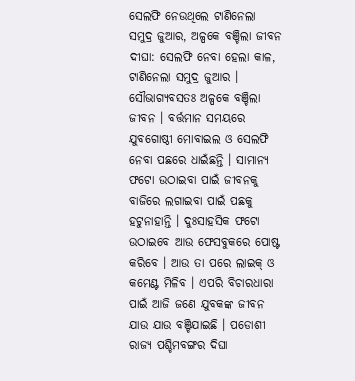ସେଲଫି ନେଉଥିଲେ ଟାଣିନେଲା ସମୁଦ୍ର ଜୁଆର, ଅଳ୍ପକେ ବଞ୍ଚିଲା ଜୀବନ
ଦୀଘା: ସେଲଫି ନେବା ହେଲା କାଳ, ଟାଣିନେଲା ସମୁଦ୍ର ଜୁଆର । ସୌଭାଗ୍ୟବସତଃ ଅଳ୍ପକେ ବଞ୍ଚିଲା ଜୀବନ । ବର୍ତ୍ତମାନ ସମୟରେ ଯୁବଗୋଷ୍ଠୀ ମୋବାଇଲ ଓ ସେଲଫି ନେବା ପଛରେ ଧାଇଁଛନ୍ତି । ସାମାନ୍ୟ ଫଟୋ ଉଠାଇବା ପାଇଁ ଜୀବନକୁ ବାଜିରେ ଲଗାଇବା ପାଇଁ ପଛକୁ ହଟୁନାହାନ୍ତି । ଦୁଃସାହସିକ ଫଟୋ ଉଠାଇବେ ଆଉ ଫେସବୁକରେ ପୋଷ୍ଟ କରିବେ । ଆଉ ତା ପରେ ଲାଇକ୍ ଓ କମେଣ୍ଟ ମିଳିବ । ଏପରି ବିଚାରଧାରା ପାଇଁ ଆଜି ଜଣେ ଯୁବକଙ୍କ ଜୀବନ ଯାଉ ଯାଉ ବଞ୍ଚିଯାଇଛି । ପଡୋଶୀ ରାଜ୍ୟ ପଶ୍ଚିମବଙ୍ଗର ଦିଘା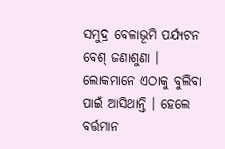ସମୁଦ୍ର ବେଳାଭୂମି ପର୍ଯ୍ୟଟନ ବେଶ୍ ଜଣାଶୁଣା ।
ଲୋକମାନେ ଏଠାକୁ ବୁଲିବା ପାଇଁ ଆସିଥାନ୍ତି । ହେଲେ ବର୍ତ୍ତମାନ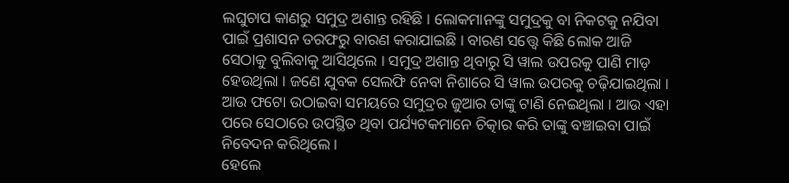ଲଘୁଚାପ କାଣରୁ ସମୁଦ୍ର ଅଶାନ୍ତ ରହିଛି । ଲୋକମାନଙ୍କୁ ସମୁଦ୍ରକୁ ବା ନିକଟକୁ ନଯିବା ପାଇଁ ପ୍ରଶାସନ ତରଫରୁ ବାରଣ କରାଯାଇଛି । ବାରଣ ସତ୍ତ୍ୱେ କିଛି ଲୋକ ଆଜି ସେଠାକୁ ବୁଲିବାକୁ ଆସିଥିଲେ । ସମୁଦ୍ର ଅଶାନ୍ତ ଥିବାରୁ ସି ୱାଲ ଉପରକୁ ପାଣି ମାଡ଼ ହେଉଥିଲା । ଜଣେ ଯୁବକ ସେଲଫି ନେବା ନିଶାରେ ସି ୱାଲ ଉପରକୁ ଚଢ଼ିଯାଇଥିଲା । ଆଉ ଫଟୋ ଉଠାଇବା ସମୟରେ ସମୁଦ୍ରର ଜୁଆର ତାଙ୍କୁ ଟାଣି ନେଇଥିଲା । ଆଉ ଏହା ପରେ ସେଠାରେ ଉପସ୍ଥିତ ଥିବା ପର୍ଯ୍ୟଟକମାନେ ଚିତ୍କାର କରି ତାଙ୍କୁ ବଞ୍ଚାଇବା ପାଇଁ ନିବେଦନ କରିଥିଲେ ।
ହେଲେ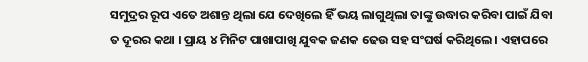ସମୁଦ୍ରର ରୂପ ଏତେ ଅଶାନ୍ତ ଥିଲା ଯେ ଦେଖିଲେ ହିଁ ଭୟ ଲାଗୁଥିଲା ତାଙ୍କୁ ଉଦ୍ଧାର କରିବା ପାଇଁ ଯିବା ତ ଦୂରର କଥା । ପ୍ରାୟ ୪ ମିନିଟ ପାଖାପାଖି ଯୁବକ ଜଣକ ଢେଉ ସହ ସଂଘର୍ଷ କରିଥିଲେ । ଏହାପରେ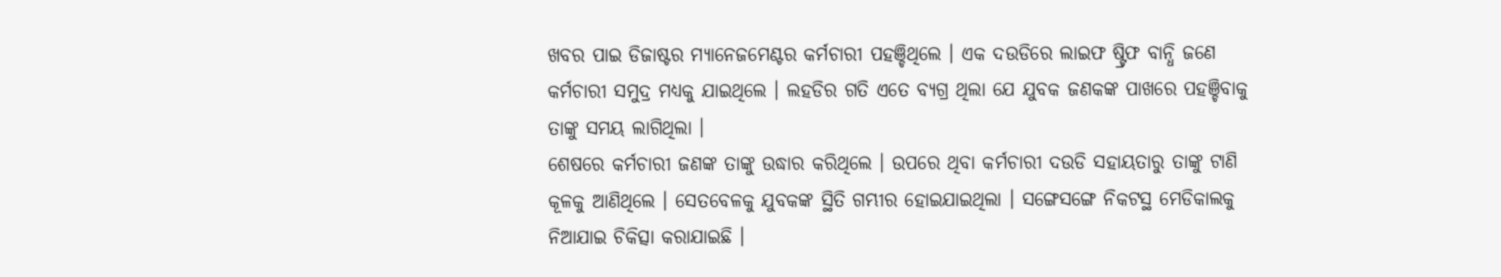ଖବର ପାଇ ଡିଜାଷ୍ଟର ମ୍ୟାନେଜମେଣ୍ଟର କର୍ମଚାରୀ ପହଞ୍ଚିଥିଲେ । ଏକ ଦଉଡିରେ ଲାଇଫ ଷ୍ଟ୍ରିଫ ବାନ୍ଧି ଜଣେ କର୍ମଚାରୀ ସମୁଦ୍ର ମଧ୍ୟକୁ ଯାଇଥିଲେ । ଲହଡିର ଗତି ଏତେ ବ୍ୟଗ୍ର ଥିଲା ଯେ ଯୁବକ ଜଣକଙ୍କ ପାଖରେ ପହଞ୍ଚିବାକୁ ତାଙ୍କୁ ସମୟ ଲାଗିଥିଲା ।
ଶେଷରେ କର୍ମଚାରୀ ଜଣଙ୍କ ତାଙ୍କୁ ଉଦ୍ଧାର କରିଥିଲେ । ଉପରେ ଥିବା କର୍ମଚାରୀ ଦଉଡି ସହାୟତାରୁ ତାଙ୍କୁ ଟାଣି କୂଳକୁ ଆଣିଥିଲେ । ସେତବେଳକୁ ଯୁବକଙ୍କ ସ୍ଥିତି ଗମ୍ଭୀର ହୋଇଯାଇଥିଲା । ସଙ୍ଗେସଙ୍ଗେ ନିକଟସ୍ଥ ମେଡିକାଲକୁ ନିଆଯାଇ ଚିକିତ୍ସା କରାଯାଇଛି ।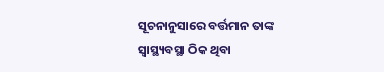ସୂଚନାନୁସାରେ ବର୍ତ୍ତମାନ ତାଙ୍କ ସ୍ୱାସ୍ଥ୍ୟବସ୍ଥା ଠିକ ଥିବା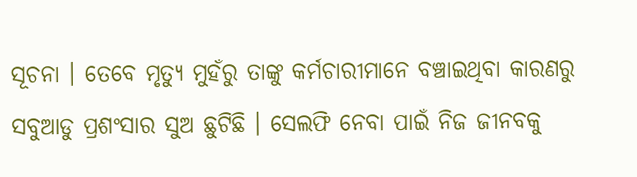ସୂଚନା । ତେବେ ମୃତ୍ୟୁ ମୁହଁରୁ ତାଙ୍କୁ କର୍ମଚାରୀମାନେ ବଞ୍ଚାଇଥିବା କାରଣରୁ ସବୁଆଡୁ ପ୍ରଶଂସାର ସୁଅ ଛୁଟିଛି । ସେଲଫି ନେବା ପାଇଁ ନିଜ ଜୀନବକୁ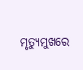ମୃତ୍ୟୁମୁଖରେ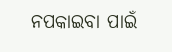ନପକାଇବା ପାଇଁ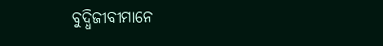ବୁଦ୍ଧିଜୀବୀମାନେ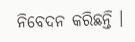ନିବେଦନ କରିଛନ୍ତି ।